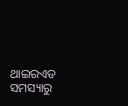ଥାଇରଏଡ ସମସ୍ୟାରୁ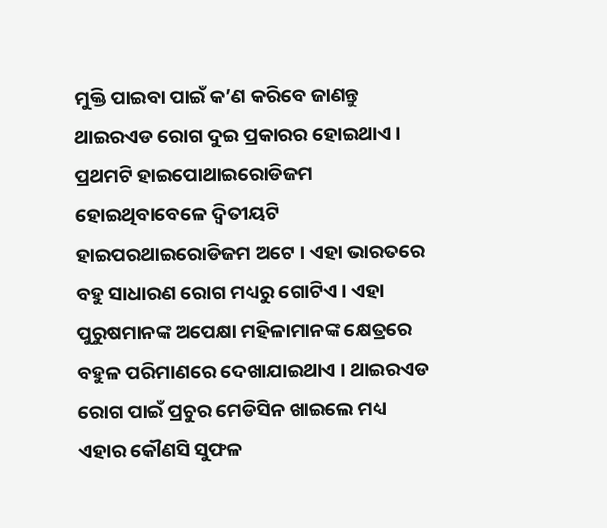ମୁକ୍ତି ପାଇବା ପାଇଁ କ’ଣ କରିବେ ଜାଣନ୍ତୁ
ଥାଇରଏଡ ରୋଗ ଦୁଇ ପ୍ରକାରର ହୋଇଥାଏ । ପ୍ରଥମଟି ହାଇପୋଥାଇରୋଡିଜମ ହୋଇଥିବାବେଳେ ଦ୍ୱିତୀୟଟି ହାଇପରଥାଇରୋଡିଜମ ଅଟେ । ଏହା ଭାରତରେ ବହୁ ସାଧାରଣ ରୋଗ ମଧ୍ୟରୁ ଗୋଟିଏ । ଏହା ପୁରୁଷମାନଙ୍କ ଅପେକ୍ଷା ମହିଳାମାନଙ୍କ କ୍ଷେତ୍ରରେ ବହୁଳ ପରିମାଣରେ ଦେଖାଯାଇଥାଏ । ଥାଇରଏଡ ରୋଗ ପାଇଁ ପ୍ରଚୁର ମେଡିସିନ ଖାଇଲେ ମଧ୍ୟ ଏହାର କୌଣସି ସୁଫଳ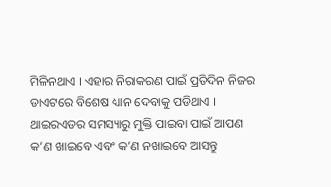ମିଳିନଥାଏ । ଏହାର ନିରାକରଣ ପାଇଁ ପ୍ରତିଦିନ ନିଜର ଡାଏଟରେ ବିଶେଷ ଧ୍ୟାନ ଦେବାକୁ ପଡିଥାଏ । ଥାଇରଏଡର ସମସ୍ୟାରୁ ମୁକ୍ତି ପାଇବା ପାଇଁ ଆପଣ କ’ଣ ଖାଇବେ ଏବଂ କ’ଣ ନଖାଇବେ ଆସନ୍ତୁ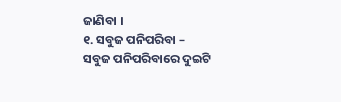ଜାଣିବା ।
୧. ସବୁଜ ପନିପରିବା –
ସବୁଜ ପନିପରିବାରେ ଦୁଇଟି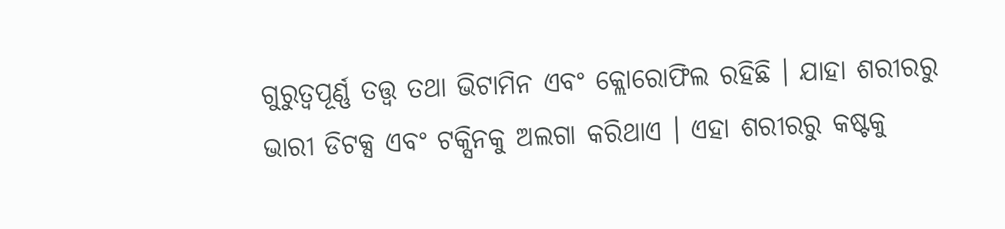ଗୁରୁତ୍ୱପୂର୍ଣ୍ଣ ତତ୍ତ୍ୱ ତଥା ଭିଟାମିନ ଏବଂ କ୍ଲୋରୋଫିଲ ରହିଛି । ଯାହା ଶରୀରରୁ ଭାରୀ ଡିଟକ୍ସ ଏବଂ ଟକ୍ସିନକୁ ଅଲଗା କରିଥାଏ । ଏହା ଶରୀରରୁ କଷ୍ଟକୁ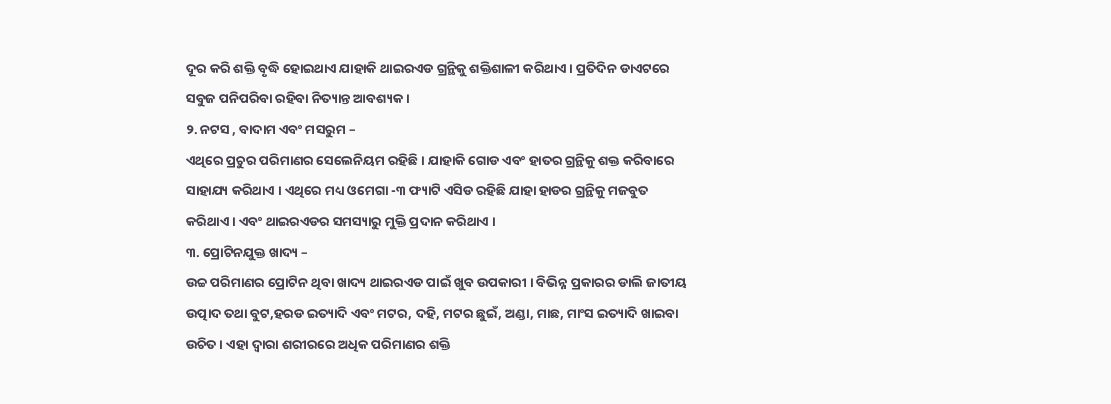ଦୂର କରି ଶକ୍ତି ବୃଦ୍ଧି ହୋଇଥାଏ ଯାହାକି ଥାଇରଏଡ ଗ୍ରନ୍ଥିକୁ ଶକ୍ତିଶାଳୀ କରିଥାଏ । ପ୍ରତିଦିନ ଡାଏଟରେ ସବୁଜ ପନିପରିବା ରହିବା ନିତ୍ୟାନ୍ତ ଆବଶ୍ୟକ ।
୨. ନଟସ , ବାଦାମ ଏବଂ ମସରୁମ –
ଏଥିରେ ପ୍ରଚୁର ପରିମାଣର ସେଲେନିୟମ ରହିଛି । ଯାହାକି ଗୋଡ ଏବଂ ହାତର ଗ୍ରନ୍ଥିକୁ ଶକ୍ତ କରିବାରେ ସାହାଯ୍ୟ କରିଥାଏ । ଏଥିରେ ମଧ୍ୟ ଓମେଗା -୩ ଫ୍ୟାଟି ଏସିଡ ରହିଛି ଯାହା ହାଡର ଗ୍ରନ୍ଥିକୁ ମଜବୁତ କରିଥାଏ । ଏବଂ ଥାଇରଏଡର ସମସ୍ୟାରୁ ମୁକ୍ତି ପ୍ରଦାନ କରିଥାଏ ।
୩. ପ୍ରୋଟିନଯୁକ୍ତ ଖାଦ୍ୟ –
ଉଚ୍ଚ ପରିମାଣର ପ୍ରୋଟିନ ଥିବା ଖାଦ୍ୟ ଥାଇରଏଡ ପାଇଁ ଖୁବ ଉପକାରୀ । ବିଭିନ୍ନ ପ୍ରକାରର ଡାଲି ଜାତୀୟ ଉତ୍ପାଦ ତଥା ବୁଟ,ହରଡ ଇତ୍ୟାଦି ଏବଂ ମଟର, ଦହି, ମଟର ଛୁଇଁ, ଅଣ୍ଡା, ମାଛ, ମାଂସ ଇତ୍ୟାଦି ଖାଇବା ଉଚିତ । ଏହା ଦ୍ୱାରା ଶରୀରରେ ଅଧିକ ପରିମାଣର ଶକ୍ତି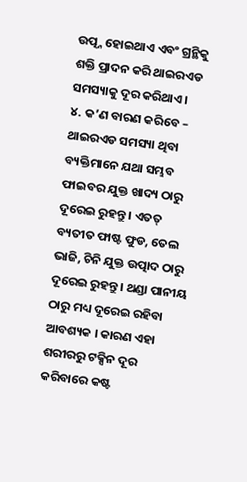ଉତ୍ପ୍ନ ହୋଇଥାଏ ଏବଂ ଗ୍ରନ୍ଥିକୁ ଶକ୍ତି ପ୍ରାଦନ କରି ଥାଇରଏଡ ସମସ୍ୟାକୁ ଦୂର କରିଥାଏ ।
୪. କ’ଣ ବାରଣ କରିବେ –
ଥାଇରଏଡ ସମସ୍ୟା ଥିବା ବ୍ୟକ୍ତିମାନେ ଯଥା ସମ୍ଭବ ଫାଇବର ଯୁକ୍ତ ଖାଦ୍ୟ ଠାରୁ ଦୂରେଇ ରୁହନ୍ତୁ । ଏତତ୍ ବ୍ୟତୀତ ଫାଷ୍ଟ ଫୁଡ, ତେଲ ଭାଜି, ଚିନି ଯୁକ୍ତ ଉତ୍ପାଦ ଠାରୁ ଦୂରେଇ ରୁହନ୍ତୁ । ଥଣ୍ଡା ପାନୀୟ ଠାରୁ ମଧ୍ୟ ଦୂରେଇ ରହିବା ଆବଶ୍ୟକ । କାରଣ ଏହା ଶରୀରରୁ ଟକ୍ସିନ ଦୂର କରିବାରେ କଷ୍ଟ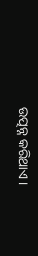ଉତ୍ପନ୍ନ କରିଥାଏ ।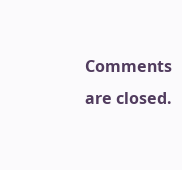Comments are closed.